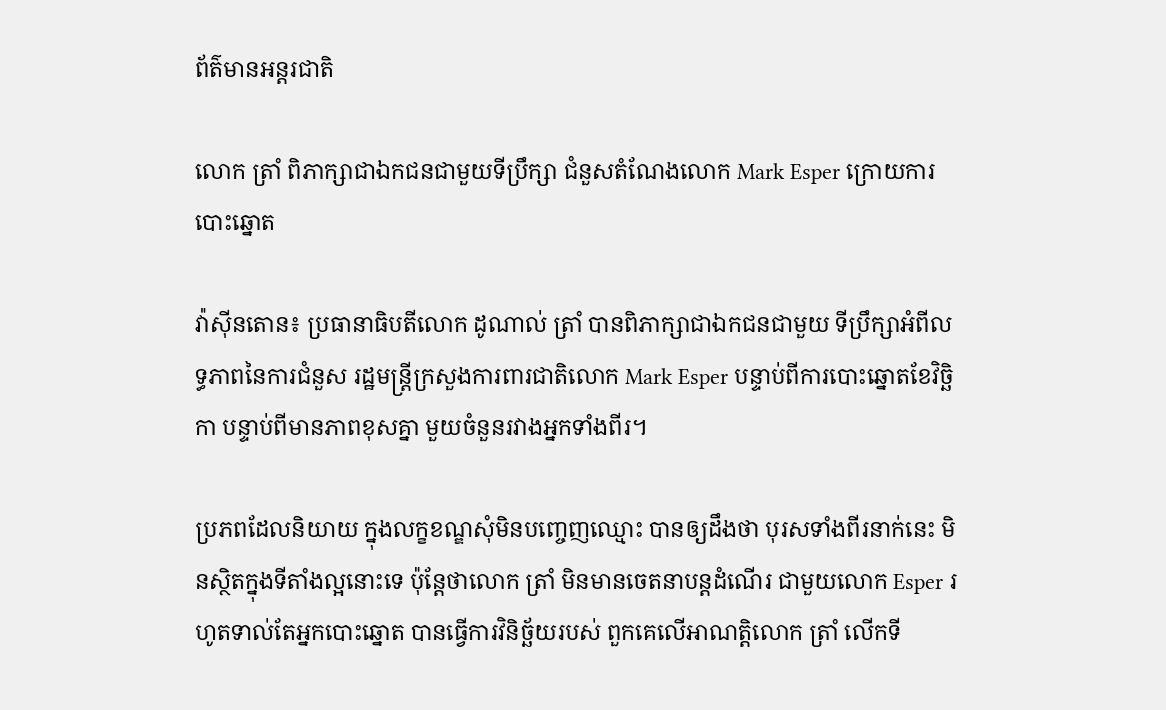ព័ត៌មានអន្តរជាតិ

លោក ត្រាំ ពិភាក្សាជាឯកជនជាមួយទីប្រឹក្សា ជំនួសតំណែងលោក Mark Esper ក្រោយការបោះឆ្នោត

វ៉ាស៊ីនតោន៖ ប្រធានាធិបតីលោក ដូណាល់ ត្រាំ បានពិភាក្សាជាឯកជនជាមួយ ទីប្រឹក្សាអំពីលទ្ធភាពនៃការជំនួស រដ្ឋមន្រ្តីក្រសួងការពារជាតិលោក Mark Esper បន្ទាប់ពីការបោះឆ្នោតខែវិច្ឆិកា បន្ទាប់ពីមានភាពខុសគ្នា មួយចំនួនរវាងអ្នកទាំងពីរ។

ប្រភពដែលនិយាយ ក្នុងលក្ខខណ្ឌសុំមិនបញ្ចេញឈ្មោះ បានឲ្យដឹងថា បុរសទាំងពីរនាក់នេះ មិនស្ថិតក្នុងទីតាំងល្អនោះទេ ប៉ុន្តែថាលោក ត្រាំ មិនមានចេតនាបន្តដំណើរ ជាមួយលោក Esper រហូតទាល់តែអ្នកបោះឆ្នោត បានធ្វើការវិនិច្ឆ័យរបស់ ពួកគេលើអាណត្តិលោក ត្រាំ លើកទី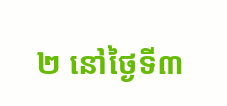២ នៅថ្ងៃទី៣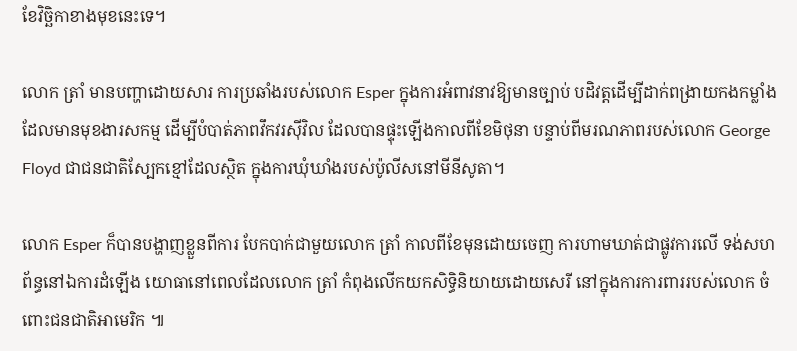ខែវិច្ឆិកាខាងមុខនេះទេ។

លោក ត្រាំ មានបញ្ហាដោយសារ ការប្រឆាំងរបស់លោក Esper ក្នុងការអំពាវនាវឱ្យមានច្បាប់ បដិវត្តដើម្បីដាក់ពង្រាយកងកម្លាំង ដែលមានមុខងារសកម្ម ដើម្បីបំបាត់ភាពវឹកវរស៊ីវិល ដែលបានផ្ទុះឡើងកាលពីខែមិថុនា បន្ទាប់ពីមរណភាពរបស់លោក George Floyd ជាជនជាតិស្បែកខ្មៅដែលស្ថិត ក្នុងការឃុំឃាំងរបស់ប៉ូលីសនៅមីនីសូតា។

លោក Esper ក៏បានបង្ហាញខ្លួនពីការ បែកបាក់ជាមួយលោក ត្រាំ កាលពីខែមុនដោយចេញ ការហាមឃាត់ជាផ្លូវការលើ ទង់សហព័ន្ធនៅឯការដំឡើង យោធានៅពេលដែលលោក ត្រាំ កំពុងលើកយកសិទ្ធិនិយាយដោយសេរី នៅក្នុងការការពាររបស់លោក ចំពោះជនជាតិអាមេរិក ៕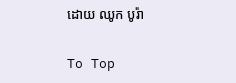ដោយ ឈូក បូរ៉ា

To Top